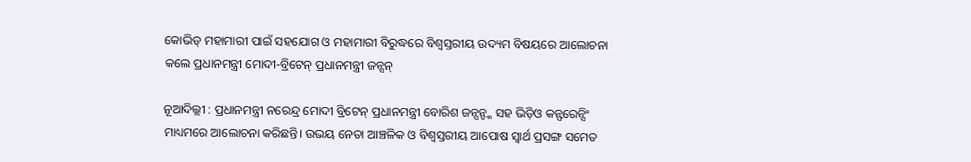କୋଭିଡ୍ ମହାମାରୀ ପାଇଁ ସହଯୋଗ ଓ ମହାମାରୀ ବିରୁଦ୍ଧରେ ବିଶ୍ୱସ୍ତରୀୟ ଉଦ୍ୟମ ବିଷୟରେ ଆଲୋଚନା କଲେ ପ୍ରଧାନମନ୍ତ୍ରୀ ମୋଦୀ-ବ୍ରିଟେନ୍ ପ୍ରଧାନମନ୍ତ୍ରୀ ଜନ୍ସନ୍

ନୂଆଦିଲ୍ଲୀ : ପ୍ରଧାନମନ୍ତ୍ରୀ ନରେନ୍ଦ୍ର ମୋଦୀ ବ୍ରିଟେନ୍ ପ୍ରଧାନମନ୍ତ୍ରୀ ବୋରିଶ ଜନ୍ସନ୍ଙ୍କ ସହ ଭିଡ଼ିଓ କନ୍ଫରେନ୍ସିଂ ମାଧ୍ୟମରେ ଆଲୋଚନା କରିଛନ୍ତି। ଉଭୟ ନେତା ଆଞ୍ଚଳିକ ଓ ବିଶ୍ୱସ୍ତରୀୟ ଆପୋଷ ସ୍ୱାର୍ଥ ପ୍ରସଙ୍ଗ ସମେତ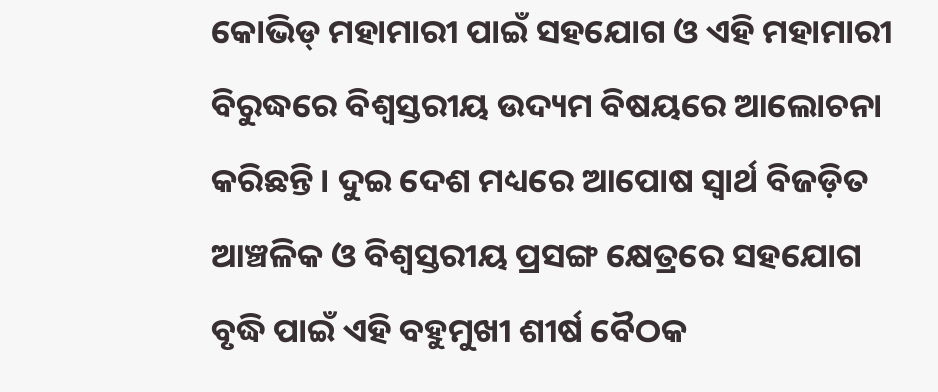କୋଭିଡ୍ ମହାମାରୀ ପାଇଁ ସହଯୋଗ ଓ ଏହି ମହାମାରୀ ବିରୁଦ୍ଧରେ ବିଶ୍ୱସ୍ତରୀୟ ଉଦ୍ୟମ ବିଷୟରେ ଆଲୋଚନା କରିଛନ୍ତି। ଦୁଇ ଦେଶ ମଧ୍ୟରେ ଆପୋଷ ସ୍ୱାର୍ଥ ବିଜଡ଼ିତ ଆଞ୍ଚଳିକ ଓ ବିଶ୍ୱସ୍ତରୀୟ ପ୍ରସଙ୍ଗ କ୍ଷେତ୍ରରେ ସହଯୋଗ ବୃଦ୍ଧି ପାଇଁ ଏହି ବହୁମୁଖୀ ଶୀର୍ଷ ବୈଠକ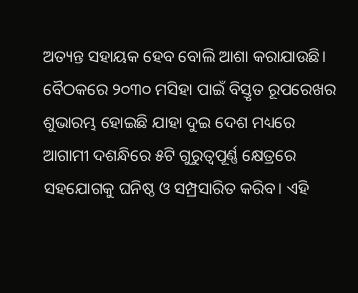ଅତ୍ୟନ୍ତ ସହାୟକ ହେବ ବୋଲି ଆଶା କରାଯାଉଛି। ବୈଠକରେ ୨୦୩୦ ମସିହା ପାଇଁ ବିସ୍ତୃତ ରୂପରେଖର ଶୁଭାରମ୍ଭ ହୋଇଛି ଯାହା ଦୁଇ ଦେଶ ମଧ୍ୟରେ ଆଗାମୀ ଦଶନ୍ଧିରେ ୫ଟି ଗୁରୁତ୍ୱପୂର୍ଣ୍ଣ କ୍ଷେତ୍ରରେ ସହଯୋଗକୁ ଘନିଷ୍ଠ ଓ ସମ୍ପ୍ରସାରିତ କରିବ। ଏହି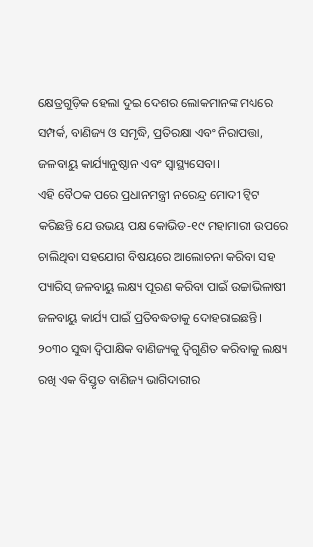କ୍ଷେତ୍ରଗୁଡ଼ିକ ହେଲା ଦୁଇ ଦେଶର ଲୋକମାନଙ୍କ ମଧ୍ୟରେ ସମ୍ପର୍କ, ବାଣିଜ୍ୟ ଓ ସମୃଦ୍ଧି, ପ୍ରତିରକ୍ଷା ଏବଂ ନିରାପତ୍ତା, ଜଳବାୟୁ କାର୍ଯ୍ୟାନୁଷ୍ଠାନ ଏବଂ ସ୍ୱାସ୍ଥ୍ୟସେବା।
ଏହି ବୈଠକ ପରେ ପ୍ରଧାନମନ୍ତ୍ରୀ ନରେନ୍ଦ୍ର ମୋଦୀ ଟ୍ୱିଟ କରିଛନ୍ତି ଯେ ଉଭୟ ପକ୍ଷ କୋଭିଡ-୧୯ ମହାମାରୀ ଉପରେ ଚାଲିଥିବା ସହଯୋଗ ବିଷୟରେ ଆଲୋଚନା କରିବା ସହ ପ୍ୟାରିସ୍ ଜଳବାୟୁ ଲକ୍ଷ୍ୟ ପୂରଣ କରିବା ପାଇଁ ଉଚ୍ଚାଭିଳାଷୀ ଜଳବାୟୁ କାର୍ଯ୍ୟ ପାଇଁ ପ୍ରତିବଦ୍ଧତାକୁ ଦୋହରାଇଛନ୍ତି। ୨୦୩୦ ସୁଦ୍ଧା ଦ୍ୱିପାକ୍ଷିକ ବାଣିଜ୍ୟକୁ ଦ୍ୱିଗୁଣିତ କରିବାକୁ ଲକ୍ଷ୍ୟ ରଖି ଏକ ବିସ୍ତୃତ ବାଣିଜ୍ୟ ଭାଗିଦାରୀର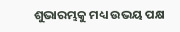ଶୁଭାରମ୍ଭକୁ ମଧ୍ୟ ଉଭୟ ପକ୍ଷ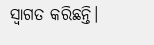ସ୍ୱାଗତ କରିଛନ୍ତି।